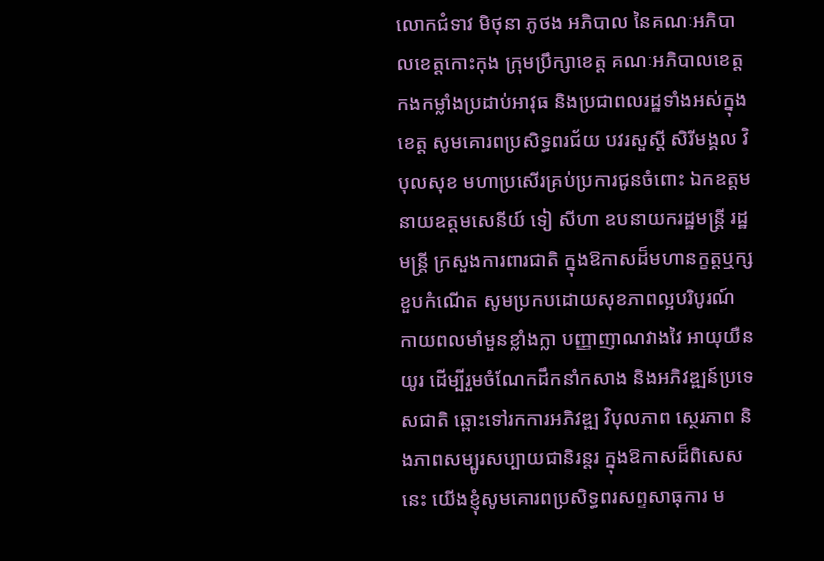លោកជំទាវ មិថុនា ភូថង អភិបាល នៃគណៈអភិបាលខេត្តកោះកុង ក្រុមប្រឹក្សាខេត្ត គណៈអភិបាលខេត្ត កងកម្លាំងប្រដាប់អាវុធ និងប្រជាពលរដ្ឋទាំងអស់ក្នុងខេត្ត សូមគោរពប្រសិទ្ធពរជ័យ បវរសួស្ដី សិរីមង្គល វិបុលសុខ មហាប្រសើរគ្រប់ប្រការជូនចំពោះ ឯកឧត្តម នាយឧត្តមសេនីយ៍ ទៀ សីហា ឧបនាយករដ្ឋមន្ត្រី រដ្ឋមន្ត្រី ក្រសួងការពារជាតិ ក្នុងឱកាសដ៏មហានក្ខត្តឬក្សខួបកំណើត សូមប្រកបដោយសុខភាពល្អបរិបូរណ៍ កាយពលមាំមួនខ្លាំងក្លា បញ្ញាញាណវាងវៃ អាយុយឺនយូរ ដើម្បីរួមចំណែកដឹកនាំកសាង និងអភិវឌ្ឍន៍ប្រទេសជាតិ ឆ្ពោះទៅរកការអភិវឌ្ឍ វិបុលភាព ស្ថេរភាព និងភាពសម្បូរសប្បាយជានិរន្ដរ ក្នុងឱកាសដ៏ពិសេសនេះ យើងខ្ញុំសូមគោរពប្រសិទ្ធពរសព្ទសាធុការ ម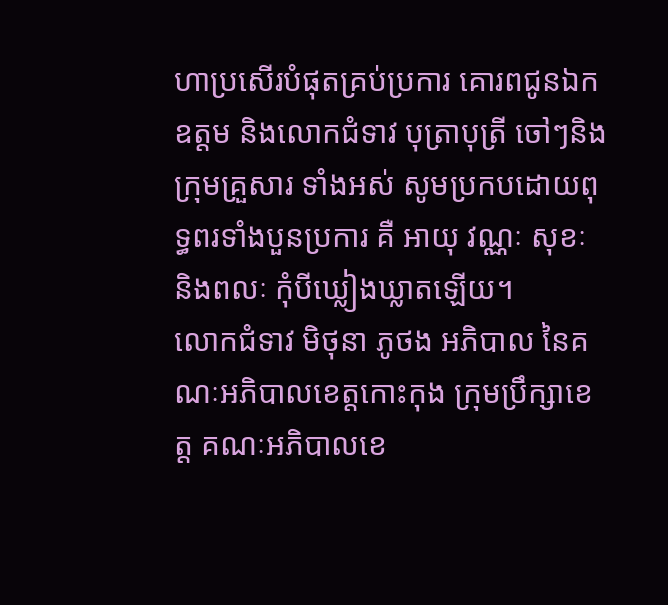ហាប្រសើរបំផុតគ្រប់ប្រការ គោរពជូនឯកឧត្តម និងលោកជំទាវ បុត្រាបុត្រី ចៅៗនិងក្រុមគ្រួសារ ទាំងអស់ សូមប្រកបដោយពុទ្ធពរទាំងបួនប្រការ គឺ អាយុ វណ្ណៈ សុខៈ និងពលៈ កុំបីឃ្លៀងឃ្លាតឡើយ។
លោកជំទាវ មិថុនា ភូថង អភិបាល នៃគណៈអភិបាលខេត្តកោះកុង ក្រុមប្រឹក្សាខេត្ត គណៈអភិបាលខេ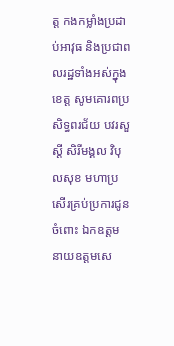ត្ត កងកម្លាំងប្រដាប់អាវុធ និងប្រជាពលរដ្ឋទាំងអស់ក្នុងខេត្ត សូមគោរពប្រសិទ្ធពរជ័យ បវរសួស្ដី សិរីមង្គល វិបុលសុខ មហាប្រសើរគ្រប់ប្រការជូនចំពោះ ឯកឧត្តម នាយឧត្តមសេ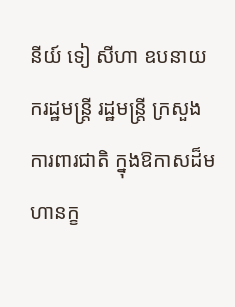នីយ៍ ទៀ សីហា ឧបនាយករដ្ឋមន្ត្រី រដ្ឋមន្ត្រី ក្រសួងការពារជាតិ ក្នុងឱកាសដ៏មហានក្ខ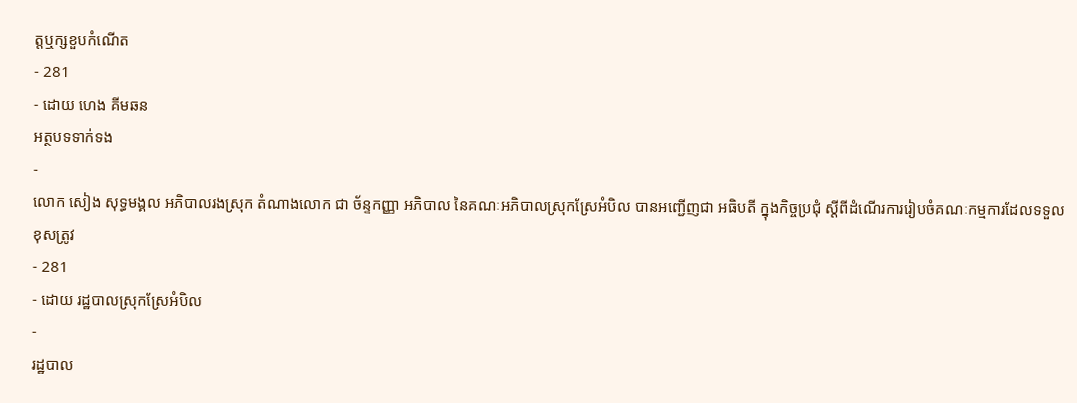ត្តឬក្សខួបកំណើត
- 281
- ដោយ ហេង គីមឆន
អត្ថបទទាក់ទង
-
លោក សៀង សុទ្ធមង្គល អភិបាលរងស្រុក តំណាងលោក ជា ច័ន្ទកញ្ញា អភិបាល នៃគណៈអភិបាលស្រុកស្រែអំបិល បានអញ្ជើញជា អធិបតី ក្នុងកិច្ចប្រជុំ ស្តីពីដំណើរការរៀបចំគណៈកម្មការដែលទទួលខុសត្រូវ
- 281
- ដោយ រដ្ឋបាលស្រុកស្រែអំបិល
-
រដ្ឋបាល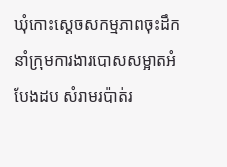ឃុំកោះស្ដេចសកម្មភាពចុះដឹកនាំក្រុមការងារបោសសម្អាតអំបែងដប សំរាមរប៉ាត់រ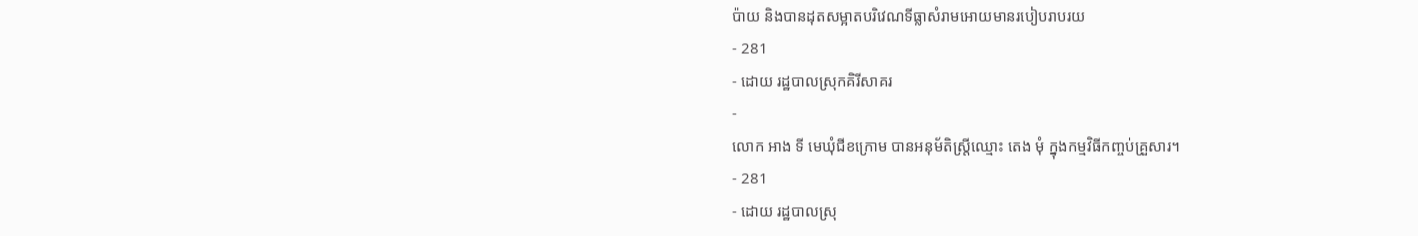ប៉ាយ និងបានដុតសម្អាតបរិវេណទីធ្លាសំរាមអោយមានរបៀបរាបរយ
- 281
- ដោយ រដ្ឋបាលស្រុកគិរីសាគរ
-
លោក អាង ទី មេឃុំជីខក្រោម បានអនុម័តិស្ត្រីឈ្មោះ តេង មុំ ក្នុងកម្មវិធីកញ្ចប់គ្រួសារ។
- 281
- ដោយ រដ្ឋបាលស្រុ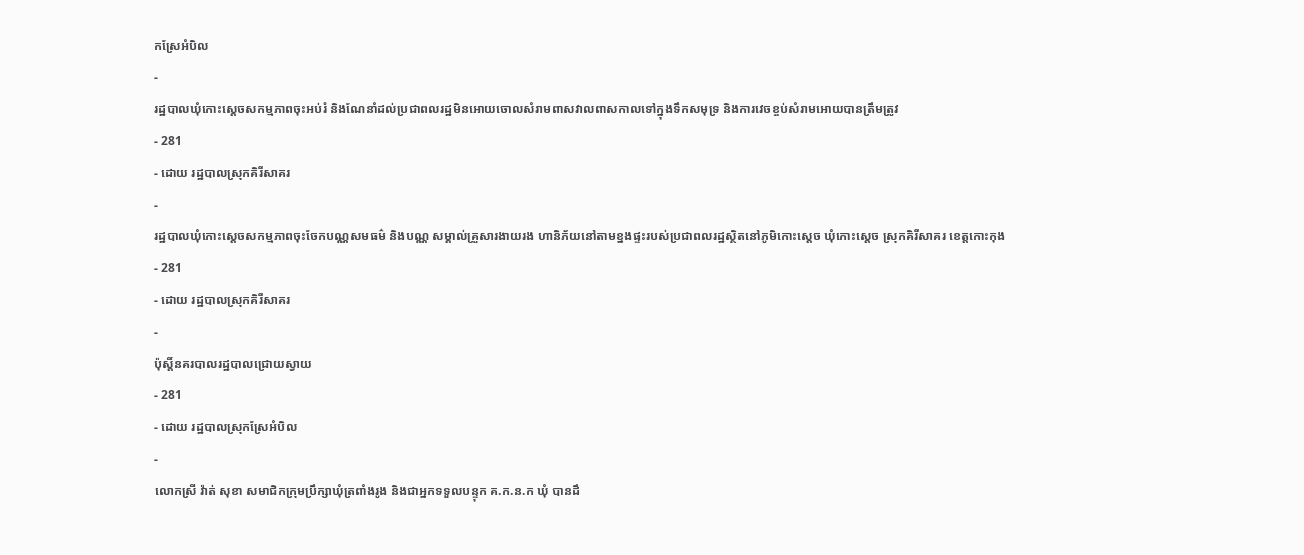កស្រែអំបិល
-
រដ្ឋបាលឃុំកោះស្ដេចសកម្មភាពចុះអប់រំ និងណែនាំដល់ប្រជាពលរដ្ឋមិនអោយចោលសំរាមពាសវាលពាសកាលទៅក្នុងទឹកសមុទ្រ និងការវេចខ្ចប់សំរាមអោយបានត្រឹមត្រូវ
- 281
- ដោយ រដ្ឋបាលស្រុកគិរីសាគរ
-
រដ្ឋបាលឃុំកោះស្ដេចសកម្មភាពចុះចែកបណ្ណសមធម៌ និងបណ្ណ សម្គាល់គ្រួសារងាយរង ហានិភ័យនៅតាមខ្នងផ្ទះរបស់ប្រជាពលរដ្ឋស្ថិតនៅភូមិកោះស្ដេច ឃុំកោះស្ដេច ស្រុកគិរីសាគរ ខេត្តកោះកុង
- 281
- ដោយ រដ្ឋបាលស្រុកគិរីសាគរ
-
ប៉ុស្តិ៍នគរបាលរដ្ឋបាលជ្រោយស្វាយ
- 281
- ដោយ រដ្ឋបាលស្រុកស្រែអំបិល
-
លោកស្រី វ៉ាត់ សុខា សមាជិកក្រុមប្រឹក្សាឃុំត្រពាំងរូង និងជាអ្នកទទួលបន្ទុក គ.ក.ន.ក ឃុំ បានដឹ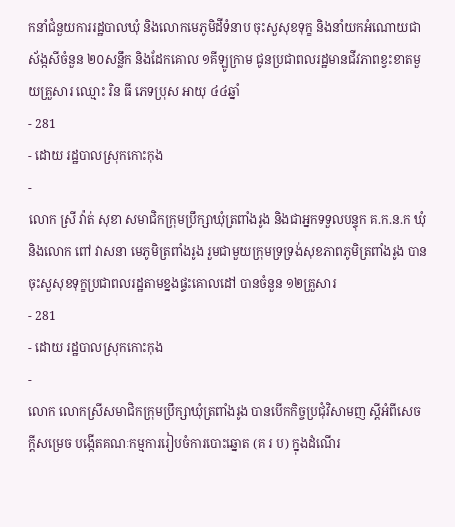កនាំជំនួយការរដ្ឋបាលឃុំ និងលោកមេភូមិដីទំនាប ចុះសួសុខទុក្ខ និងនាំយកអំណោយជាស័ង្កសីចំនួន ២០សន្លឹក និងដែកគោល ១គីឡូក្រាម ជូនប្រជាពលរដ្ឋមានជីវភាពខ្វះខាតមួយគ្រួសារ ឈ្មោះ រិន ធី ភេទប្រុស អាយុ ៤៤ឆ្នាំ
- 281
- ដោយ រដ្ឋបាលស្រុកកោះកុង
-
លោក ស្រី វ៉ាត់ សុខា សមាជិកក្រុមប្រឹក្សាឃុំត្រពាំងរូង និងជាអ្នកទទួលបន្ទុក គ.ក.ន.ក ឃុំ និងលោក ពៅ វាសនា មេភូមិត្រពាំងរូង រួមជាមួយក្រុមទ្រទ្រង់សុខភាពភូមិត្រពាំងរូង បានចុះសួសុខទុក្ខប្រជាពលរដ្ឋតាមខ្នងផ្ទះគោលដៅ បានចំនួន ១២គ្រួសារ
- 281
- ដោយ រដ្ឋបាលស្រុកកោះកុង
-
លោក លោកស្រីសមាជិកក្រុមប្រឹក្សាឃុំត្រពាំងរូង បានបើកកិច្ចប្រជុំវិសាមញ ស្ដីអំពីសេចក្តីសម្រេច បង្កើតគណៈកម្មការរៀបចំការបោះឆ្នោត (គ រ ប) ក្នុងដំណើរ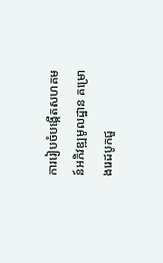ការរៀបចំបង្កើតសហគមន៍អភិវឌ្ឍមូលដ្ឋាន គម្រោងរេដបូកជួ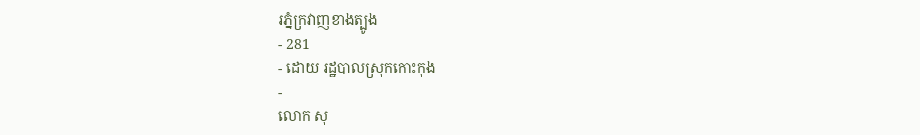រភ្នំក្រវាញខាងត្បូង
- 281
- ដោយ រដ្ឋបាលស្រុកកោះកុង
-
លោក សុ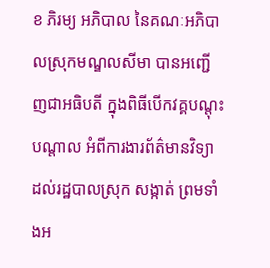ខ ភិរម្យ អភិបាល នៃគណៈអភិបាលស្រុកមណ្ឌលសីមា បានអញ្ជើញជាអធិបតី ក្នុងពិធីបើកវគ្គបណ្តុះបណ្តាល អំពីការងារព័ត៌មានវិទ្យា ដល់រដ្ឋបាលស្រុក សង្កាត់ ព្រមទាំងអ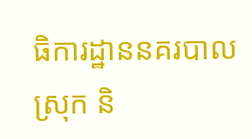ធិការដ្ឋាននគរបាលស្រុក និ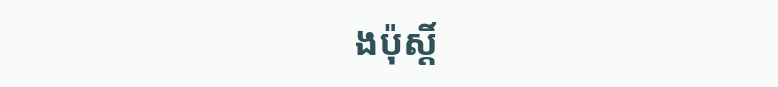ងប៉ុស្តិ៍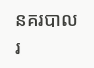នគរបាលរ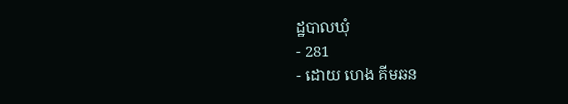ដ្ឋបាលឃុំ
- 281
- ដោយ ហេង គីមឆន